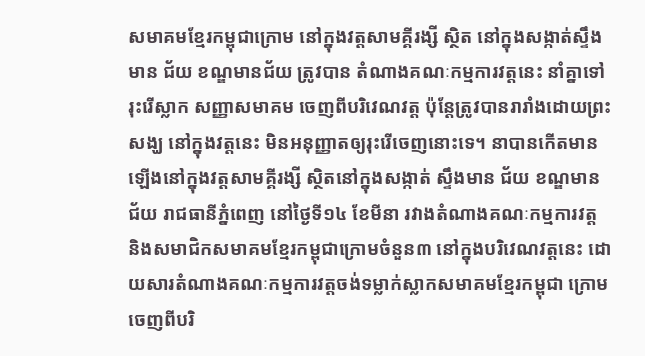សមាគមខ្មែរកម្ពុជាក្រោម នៅក្នុងវត្តសាមគ្គីរង្សី ស្ថិត នៅក្នុងសង្កាត់ស្ទឹងមាន ជ័យ ខណ្ឌមានជ័យ ត្រូវបាន តំណាងគណៈកម្មការវត្តនេះ នាំគ្នាទៅរុះរើស្លាក សញ្ញាសមាគម ចេញពីបរិវេណវត្ត ប៉ុន្តែត្រូវបានរារាំងដោយព្រះសង្ឃ នៅក្នុងវត្តនេះ មិនអនុញ្ញាតឲ្យរុះរើចេញនោះទេ។ នាបានកើតមានឡើងនៅក្នុងវត្តសាមគ្គីរង្សី ស្ថិតនៅក្នុងសង្កាត់ ស្ទឹងមាន ជ័យ ខណ្ឌមានជ័យ រាជធានីភ្នំពេញ នៅថ្ងៃទី១៤ ខែមីនា រវាងតំណាងគណៈកម្មការវត្ត និងសមាជិកសមាគមខ្មែរកម្ពុជាក្រោមចំនួន៣ នៅក្នុងបរិវេណវត្តនេះ ដោយសារតំណាងគណៈកម្មការវត្តចង់ទម្លាក់ស្លាកសមាគមខ្មែរកម្ពុជា ក្រោមចេញពីបរិ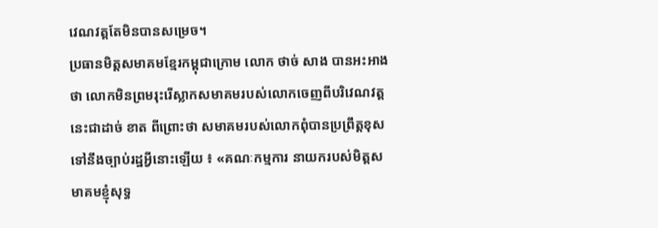វេណវត្តតែមិនបានសម្រេច។
ប្រធានមិត្តសមាគមខ្មែរកម្ពុជាក្រោម លោក ថាច់ សាង បានអះអាងថា លោកមិនព្រមរុះរើស្លាកសមាគមរបស់លោកចេញពីបរិវេណវត្តនេះជាដាច់ ខាត ពីព្រោះថា សមាគមរបស់លោកពុំបានប្រព្រឹត្តខុសទៅនឹងច្បាប់រដ្ឋអ្វីនោះឡើយ ៖ «គណៈកម្មការ នាយករបស់មិត្តសមាគមខ្ញុំសុទ្ធ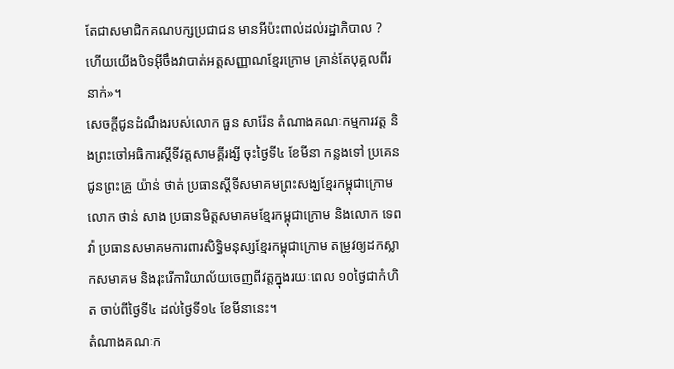តែជាសមាជិកគណបក្សប្រជាជន មានអីប៉ះពាល់ដល់រដ្ឋាភិបាល ? ហើយយើងបិទអ៊ីចឹងវាបាត់អត្តសញ្ញាណខ្មែរក្រោម គ្រាន់តែបុគ្គលពីរនាក់»។
សេចក្ដីជូនដំណឹងរបស់លោក ធួន សារ៉ែន តំណាងគណៈកម្មការវត្ត និងព្រះចៅអធិការស្តីទីវត្តសាមគ្គីរង្សី ចុះថ្ងៃទី៤ ខែមីនា កន្លងទៅ ប្រគេនជូនព្រះគ្រូ យ៉ាន់ ថាត់ ប្រធានស្ដីទីសមាគមព្រះសង្ឃខ្មែរកម្ពុជាក្រោម លោក ថាន់ សាង ប្រធានមិត្តសមាគមខ្មែរកម្ពុជាក្រោម និងលោក ទេព វ៉ា ប្រធានសមាគមការពារសិទ្ធិមនុស្សខ្មែរកម្ពុជាក្រោម តម្រូវឲ្យដកស្លាកសមាគម និងរុះរើការិយាល័យចេញពីវត្តក្នុងរយៈពេល ១០ថ្ងៃជាកំហិត ចាប់ពីថ្ងៃទី៤ ដល់ថ្ងៃទី១៤ ខែមីនានេះ។
តំណាងគណៈក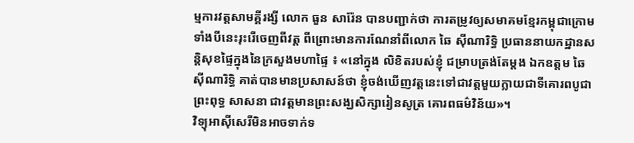ម្មការវត្តសាមគ្គីរង្សី លោក ធួន សារ៉ែន បានបញ្ជាក់ថា ការតម្រូវឲ្យសមាគមខ្មែរកម្ពុជាក្រោមទាំងបីនេះរុះរើចេញពីវត្ត ពីព្រោះមានការណែនាំពីលោក ឆៃ ស៊ីណារិទ្ធិ ប្រធាននាយកដ្ឋានសន្តិសុខផ្ទៃក្នុងនៃក្រសួងមហាផ្ទៃ ៖ «នៅក្នុង លិខិតរបស់ខ្ញុំ ជម្រាបត្រង់តែម្ដង ឯកឧត្តម ឆៃ ស៊ីណារិទ្ធិ គាត់បានមានប្រសាសន៍ថា ខ្ញុំចង់ឃើញវត្តនេះទៅជាវត្តមួយក្លាយជាទីគោរពបូជាព្រះពុទ្ធ សាសនា ជាវត្តមានព្រះសង្ឃសិក្សារៀនសូត្រ គោរពធម៌វិន័យ»។
វិទ្យុអាស៊ីសេរីមិនអាចទាក់ទ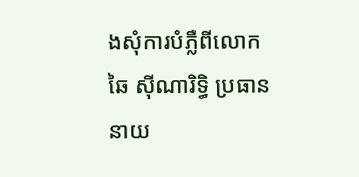ងសុំការបំភ្លឺពីលោក ឆៃ ស៊ីណារិទ្ធិ ប្រធាននាយ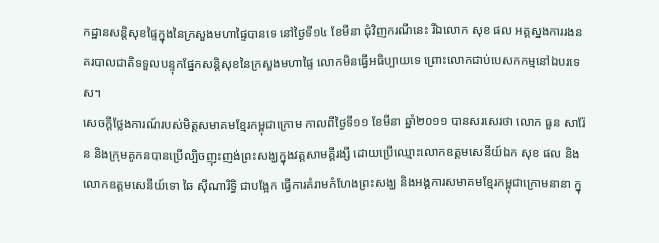កដ្ឋានសន្តិសុខផ្ទៃក្នុងនៃក្រសួងមហាផ្ទៃបានទេ នៅថ្ងៃទី១៤ ខែមីនា ជុំវិញករណីនេះ រីឯលោក សុខ ផល អគ្គស្នងការរងនគរបាលជាតិទទួលបន្ទុកផ្នែកសន្តិសុខនៃក្រសួងមហាផ្ទៃ លោកមិនធ្វើអធិប្បាយទេ ព្រោះលោកជាប់បេសកកម្មនៅឯបរទេស។
សេចក្ដីថ្លែងការណ៍របស់មិត្តសមាគមខ្មែរកម្ពុជាក្រោម កាលពីថ្ងៃទី១១ ខែមីនា ឆ្នាំ២០១១ បានសរសេរថា លោក ធួន សារ៉ែន និងក្រុមគូកនបានប្រើល្បិចញុះញង់ព្រះសង្ឃក្នុងវត្តសាមគ្គីរង្សី ដោយប្រើឈ្មោះលោកឧត្ដមសេនីយ៍ឯក សុខ ផល និងលោកឧត្ដមសេនីយ៍ទោ ឆៃ ស៊ីណារិទ្ធិ ជាបង្អែក ធ្វើការគំរាមកំហែងព្រះសង្ឃ និងអង្គការសមាគមខ្មែរកម្ពុជាក្រោមនានា ក្នុ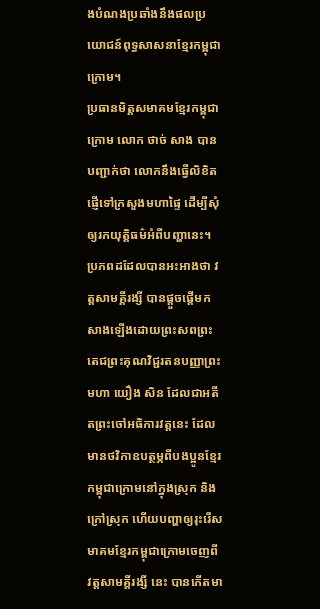ងបំណងប្រឆាំងនឹងផលប្រយោជន៍ពុទ្ធសាសនាខ្មែរកម្ពុជាក្រោម។
ប្រធានមិត្តសមាគមខ្មែរកម្ពុជាក្រោម លោក ថាច់ សាង បានបញ្ជាក់ថា លោកនឹងធ្វើលិខិតផ្ញើទៅក្រសួងមហាផ្ទៃ ដើម្បីសុំឲ្យរកយុត្តិធម៌អំពីបញ្ហានេះ។ ប្រភពដដែលបានអះអាងថា វត្តសាមគ្គីរង្សី បានផ្ដួចផ្ដើមកសាងឡើងដោយព្រះសពព្រះតេជព្រះគុណវិជ្ជរតនបញ្ញាព្រះមហា យឿង សិន ដែលជាអតីតព្រះចៅអធិការវត្តនេះ ដែលមានថវិកាឧបត្ថម្ភពីបងប្អូនខ្មែរកម្ពុជាក្រោមនៅក្នុងស្រុក និងក្រៅស្រុក ហើយបញ្ហាឲ្យរុះរើសមាគមខ្មែរកម្ពុជាក្រោមចេញពីវត្តសាមគ្គីរង្សី នេះ បានកើតមា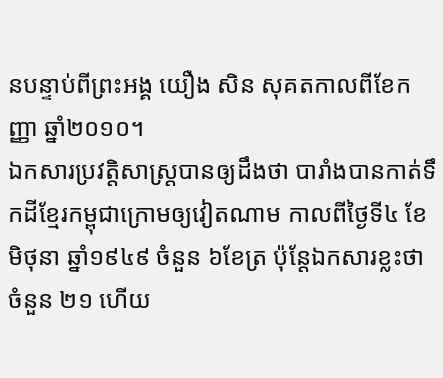នបន្ទាប់ពីព្រះអង្គ យឿង សិន សុគតកាលពីខែកញ្ញា ឆ្នាំ២០១០។
ឯកសារប្រវត្តិសាស្ត្របានឲ្យដឹងថា បារាំងបានកាត់ទឹកដីខ្មែរកម្ពុជាក្រោមឲ្យវៀតណាម កាលពីថ្ងៃទី៤ ខែមិថុនា ឆ្នាំ១៩៤៩ ចំនួន ៦ខែត្រ ប៉ុន្តែឯកសារខ្លះថា ចំនួន ២១ ហើយ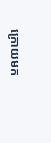ក្រោយមក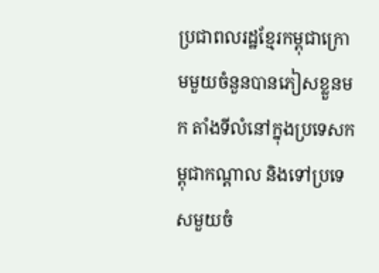ប្រជាពលរដ្ឋខ្មែរកម្ពុជាក្រោមមួយចំនួនបានភៀសខ្លួនមក តាំងទីលំនៅក្នុងប្រទេសកម្ពុជាកណ្ដាល និងទៅប្រទេសមួយចំ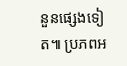នួនផ្សេងទៀត៕ ប្រភពអ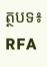ត្ថបទ៖ RFA